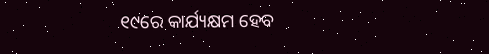୧୯ରେ କାର୍ଯ୍ୟକ୍ଷମ ହେବ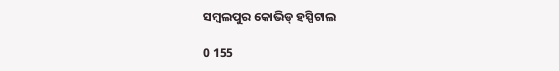ସମ୍ବଲପୁର କୋଭିଡ୍ ହସ୍ପିଟାଲ

0 155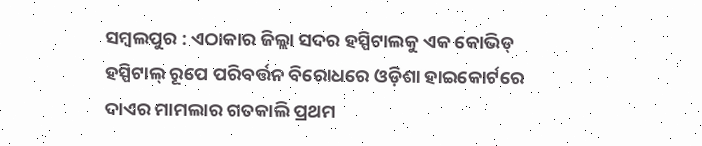ସମ୍ବଲପୁର : ଏଠାକାର ଜିଲ୍ଲା ସଦର ହସ୍ପିଟାଲକୁ ଏକ କୋଭିଡ୍ ହସ୍ପିଟାଲ୍ ରୂପେ ପରିବର୍ତ୍ତନ ବିରୋଧରେ ଓଡ଼ିଶା ହାଇକୋର୍ଟରେ ଦାଏର ମାମଲାର ଗତକାଲି ପ୍ରଥମ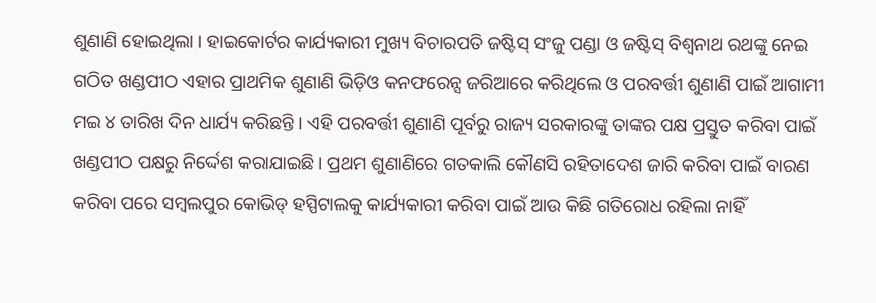ଶୁଣାଣି ହୋଇଥିଲା । ହାଇକୋର୍ଟର କାର୍ଯ୍ୟକାରୀ ମୁଖ୍ୟ ବିଚାରପତି ଜଷ୍ଟିସ୍ ସଂଜୁ ପଣ୍ଡା ଓ ଜଷ୍ଟିସ୍ ବିଶ୍ୱନାଥ ରଥଙ୍କୁ ନେଇ ଗଠିତ ଖଣ୍ଡପୀଠ ଏହାର ପ୍ରାଥମିକ ଶୁଣାଣି ଭିଡ଼ିଓ କନଫରେନ୍ସ ଜରିଆରେ କରିଥିଲେ ଓ ପରବର୍ତ୍ତୀ ଶୁଣାଣି ପାଇଁ ଆଗାମୀ ମଇ ୪ ତାରିଖ ଦିନ ଧାର୍ଯ୍ୟ କରିଛନ୍ତି । ଏହି ପରବର୍ତ୍ତୀ ଶୁଣାଣି ପୂର୍ବରୁ ରାଜ୍ୟ ସରକାରଙ୍କୁ ତାଙ୍କର ପକ୍ଷ ପ୍ରସ୍ତୁତ କରିବା ପାଇଁ ଖଣ୍ଡପୀଠ ପକ୍ଷରୁ ନିର୍ଦ୍ଦେଶ କରାଯାଇଛି । ପ୍ରଥମ ଶୁଣାଣିରେ ଗତକାଲି କୌଣସି ରହିତାଦେଶ ଜାରି କରିବା ପାଇଁ ବାରଣ କରିବା ପରେ ସମ୍ବଲପୁର କୋଭିଡ୍ ହସ୍ପିଟାଲକୁ କାର୍ଯ୍ୟକାରୀ କରିବା ପାଇଁ ଆଉ କିଛି ଗତିରୋଧ ରହିଲା ନାହିଁ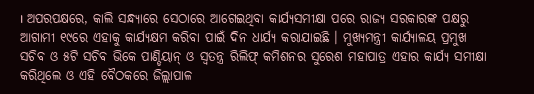। ଅପରପକ୍ଷରେ, କାଲି ସନ୍ଧ୍ୟାରେ ସେଠାରେ ଆଗେଇଥିବା କାର୍ଯ୍ୟସମୀକ୍ଷା ପରେ ରାଜ୍ୟ ସରକାରଙ୍କ ପକ୍ଷରୁ ଆଗାମୀ ୧୯ରେ ଏହାକୁ କାର୍ଯ୍ୟକ୍ଷମ କରିବା ପାଇଁ ଦିନ ଧାର୍ଯ୍ୟ କରାଯାଇଛି । ମୁଖ୍ୟମନ୍ତ୍ରୀ କାର୍ଯ୍ୟାଳୟ ପ୍ରମୁଖ ସଚିବ ଓ ୫ଟି ସଚିବ ଭିକେ ପାଣ୍ଡିୟାନ୍ ଓ ସ୍ୱତନ୍ତ୍ର ରିଲିଫ୍ କମିଶନର ସୁରେଶ ମହାପାତ୍ର ଏହାର କାର୍ଯ୍ୟ ସମୀକ୍ଷା କରିଥିଲେ ଓ ଏହି ବୈଠକରେ ଜିଲ୍ଲାପାଳ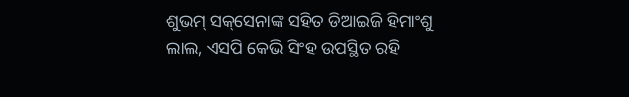ଶୁଭମ୍ ସକ୍‌ସେନାଙ୍କ ସହିତ ଡିଆଇଜି ହିମାଂଶୁ ଲାଲ, ଏସପି କେଭି ସିଂହ ଉପସ୍ଥିତ ରହି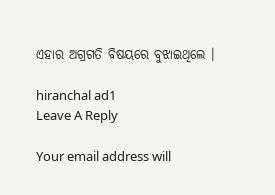ଏହାର ଅଗ୍ରଗତି ବିଷୟରେ ବୁଝାଇଥିଲେ ।

hiranchal ad1
Leave A Reply

Your email address will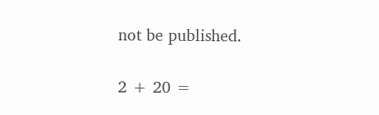not be published.

2 + 20 =